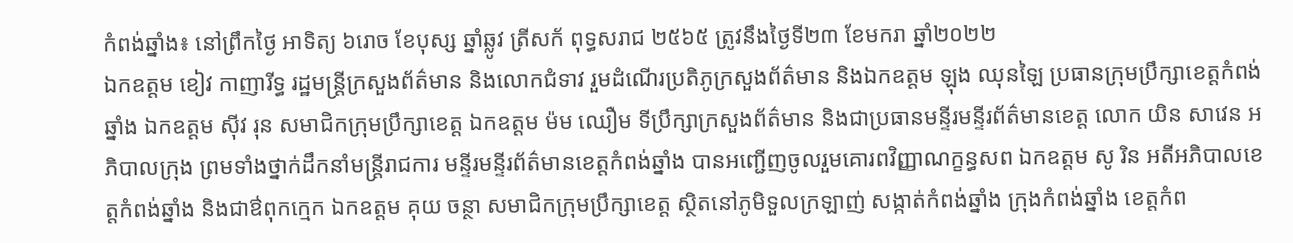កំពង់ឆ្នាំង៖ នៅព្រឹកថ្ងៃ អាទិត្យ ៦រោច ខែបុស្ស ឆ្នាំឆ្លូវ ត្រីសក័ ពុទ្ធសរាជ ២៥៦៥ ត្រូវនឹងថ្ងៃទី២៣ ខែមករា ឆ្នាំ២០២២
ឯកឧត្តម ខៀវ កាញារីទ្ធ រដ្ឋមន្រ្តីក្រសួងព័ត៌មាន និងលោកជំទាវ រួមដំណើរប្រតិភូក្រសួងព័ត៌មាន និងឯកឧត្តម ឡុង ឈុនឡៃ ប្រធានក្រុមប្រឹក្សាខេត្តកំពង់ឆ្នាំង ឯកឧត្តម ស៊ីវ រុន សមាជិកក្រុមប្រឹក្សាខេត្ត ឯកឧត្តម ម៉ម ឈឿម ទីប្រឹក្សាក្រសួងព័ត៌មាន និងជាប្រធានមន្ទីរមន្ទីរព័ត៌មានខេត្ត លោក យិន សាវេន អភិបាលក្រុង ព្រមទាំងថ្នាក់ដឹកនាំមន្រ្តីរាជការ មន្ទីរមន្ទីរព័ត៌មានខេត្តកំពង់ឆ្នាំង បានអញ្ជើញចូលរួមគោរពវិញ្ញាណក្ខន្ធសព ឯកឧត្តម សូ រិន អតីអភិបាលខេត្តកំពង់ឆ្នាំង និងជាឳពុកក្មេក ឯកឧត្តម គុយ ចន្ថា សមាជិកក្រុមប្រឹក្សាខេត្ត ស្ថិតនៅភូមិទួលក្រឡាញ់ សង្កាត់កំពង់ឆ្នាំង ក្រុងកំពង់ឆ្នាំង ខេត្តកំព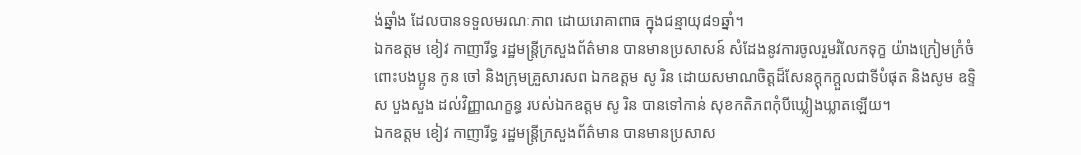ង់ឆ្នាំង ដែលបានទទួលមរណៈភាព ដោយរោគាពាធ ក្នុងជន្មាយុ៨១ឆ្នាំ។
ឯកឧត្តម ខៀវ កាញារីទ្ធ រដ្ឋមន្រ្តីក្រសួងព័ត៌មាន បានមានប្រសាសន៍ សំដែងនូវការចូលរួមរំលែកទុក្ខ យ៉ាងក្រៀមក្រំចំពោះបងប្អូន កូន ចៅ និងក្រុមគ្រួសារសព ឯកឧត្តម សូ រិន ដោយសមាណចិត្តដ៏សែនក្តុកក្តួលជាទីបំផុត និងសូម ឧទ្ទិស បួងសួង ដល់វិញ្ញាណក្ខន្ធ របស់ឯកឧត្តម សូ រិន បានទៅកាន់ សុខកតិភពកុំបីឃ្លៀងឃ្លាតឡើយ។
ឯកឧត្តម ខៀវ កាញារីទ្ធ រដ្ឋមន្រ្តីក្រសួងព័ត៌មាន បានមានប្រសាស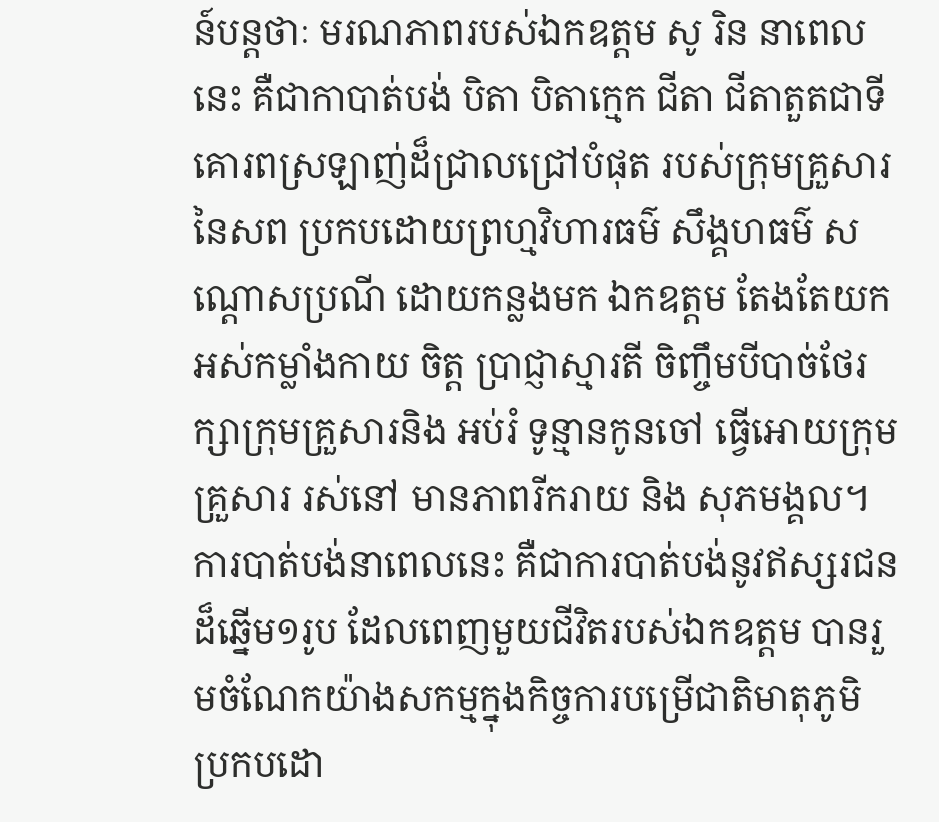ន៍បន្តថាៈ មរណភាពរបស់ឯកឧត្តម សូ រិន នាពេលនេះ គឺជាកាបាត់បង់ បិតា បិតាក្មេក ជីតា ជីតាតួតជាទីគោរពស្រឡាញ់ដ៏ជ្រាលជ្រៅបំផុត របស់ក្រុមគ្រួសារនៃសព ប្រកបដោយព្រហ្មវិហារធម៌ សឹង្គហធម៌ សណ្តោសប្រណី ដោយកន្លងមក ឯកឧត្តម តែងតែយកអស់កម្លាំងកាយ ចិត្ត ប្រាជ្ញាស្មារតី ចិញ្ចឹមបីបាច់ថែរក្សាក្រុមគ្រួសារនិង អប់រំ ទូន្មានកូនចៅ ធ្វើអោយក្រុមគ្រួសារ រស់នៅ មានភាពរីករាយ និង សុភមង្គល។
ការបាត់បង់នាពេលនេះ គឺជាការបាត់បង់នូវឥស្សរជនដ៏ឆ្នើម១រូប ដែលពេញមួយជីវិតរបស់ឯកឧត្តម បានរួមចំណែកយ៉ាងសកម្មក្នុងកិច្ចការបម្រើជាតិមាតុភូមិ ប្រកបដោ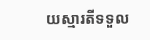យស្មារតីទទួល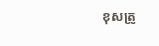ខុសត្រូ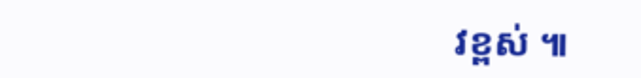វខ្ពស់ ៕